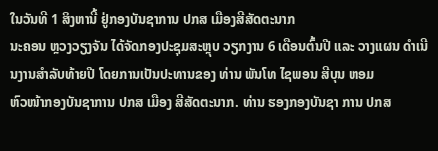ໃນວັນທີ 1 ສິງຫານີ້ ຢູ່ກອງບັນຊາການ ປກສ ເມືອງສີສັດຕະນາກ
ນະຄອນ ຫຼວງວຽງຈັນ ໄດ້ຈັດກອງປະຊຸມສະຫຼຸບ ວຽກງານ 6 ເດືອນຕົ້ນປີ ແລະ ວາງແຜນ ດຳເນີນງານສຳລັບທ້າຍປີ ໂດຍການເປັນປະທານຂອງ ທ່ານ ພັນໂທ ໄຊພອນ ສີບຸນ ຫອມ
ຫົວໜ້າກອງບັນຊາການ ປກສ ເມືອງ ສີສັດຕະນາກ. ທ່ານ ຮອງກອງບັນຊາ ການ ປກສ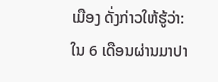ເມືອງ ດັ່ງກ່າວໃຫ້ຮູ້ວ່າ:
ໃນ 6 ເດືອນຜ່ານມາປາ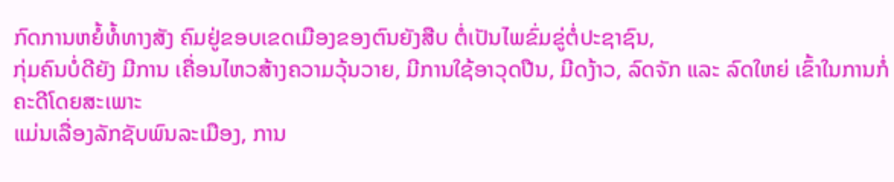ກົດການຫຍໍ້ທໍ້ທາງສັງ ຄົມຢູ່ຂອບເຂດເມືອງຂອງຕົນຍັງສືບ ຕໍ່ເປັນໄພຂົ່ມຂູ່ຕໍ່ປະຊາຊົນ,
ກຸ່ມຄົນບໍ່ດີຍັງ ມີການ ເຄື່ອນໄຫວສ້າງຄວາມວຸ້ນວາຍ, ມີການໃຊ້ອາວຸດປືນ, ມີດງ້າວ, ລົດຈັກ ແລະ ລົດໃຫຍ່ ເຂົ້າໃນການກໍ່ຄະດີໂດຍສະເພາະ
ແມ່ນເລື່ອງລັກຊັບພົນລະເມືອງ, ການ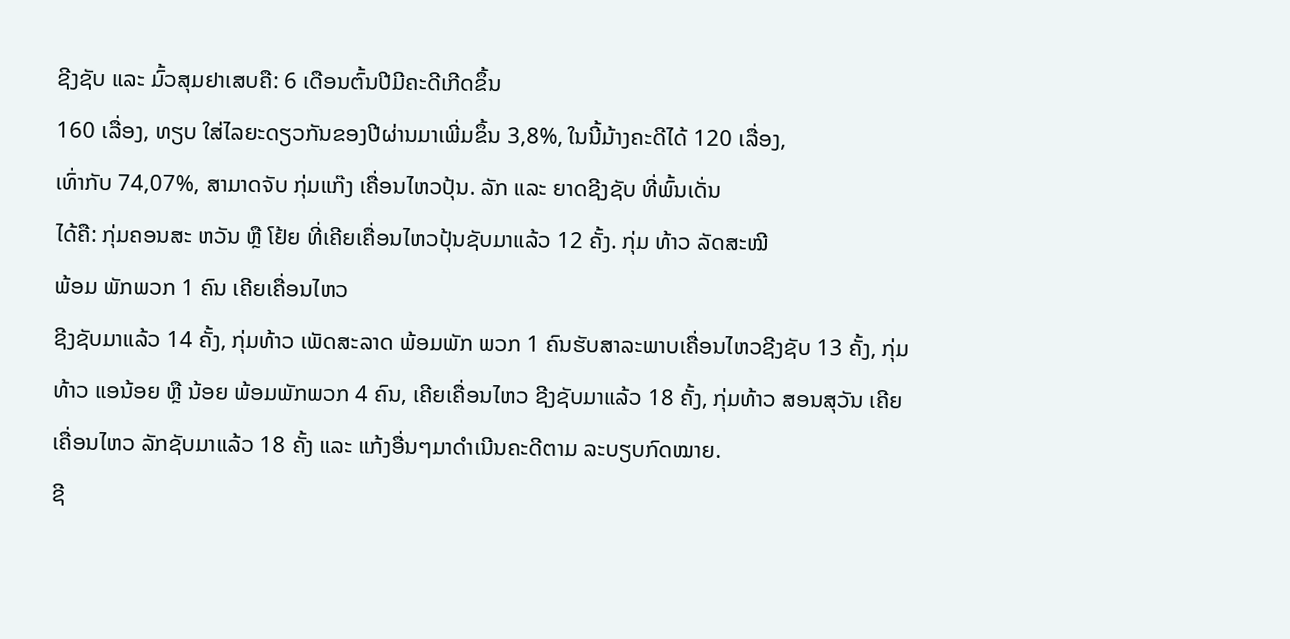ຊີງຊັບ ແລະ ມົ້ວສຸມຢາເສບຄື: 6 ເດືອນຕົ້ນປີມີຄະດີເກີດຂຶ້ນ
160 ເລື່ອງ, ທຽບ ໃສ່ໄລຍະດຽວກັນຂອງປີຜ່ານມາເພີ່ມຂຶ້ນ 3,8%, ໃນນີ້ມ້າງຄະດີໄດ້ 120 ເລື່ອງ,
ເທົ່າກັບ 74,07%, ສາມາດຈັບ ກຸ່ມແກ໊ງ ເຄື່ອນໄຫວປຸ້ນ. ລັກ ແລະ ຍາດຊີງຊັບ ທີ່ພົ້ນເດັ່ນ
ໄດ້ຄື: ກຸ່ມຄອນສະ ຫວັນ ຫຼື ໂຢ້ຍ ທີ່ເຄີຍເຄື່ອນໄຫວປຸ້ນຊັບມາແລ້ວ 12 ຄັ້ງ. ກຸ່ມ ທ້າວ ລັດສະໝີ
ພ້ອມ ພັກພວກ 1 ຄົນ ເຄີຍເຄື່ອນໄຫວ
ຊີງຊັບມາແລ້ວ 14 ຄັ້ງ, ກຸ່ມທ້າວ ເພັດສະລາດ ພ້ອມພັກ ພວກ 1 ຄົນຮັບສາລະພາບເຄື່ອນໄຫວຊີງຊັບ 13 ຄັ້ງ, ກຸ່ມທ້າວ ແອນ້ອຍ ຫຼື ນ້ອຍ ພ້ອມພັກພວກ 4 ຄົນ, ເຄີຍເຄື່ອນໄຫວ ຊີງຊັບມາແລ້ວ 18 ຄັ້ງ, ກຸ່ມທ້າວ ສອນສຸວັນ ເຄີຍເຄື່ອນໄຫວ ລັກຊັບມາແລ້ວ 18 ຄັ້ງ ແລະ ແກ້ງອື່ນໆມາດຳເນີນຄະດີຕາມ ລະບຽບກົດໝາຍ.
ຊີ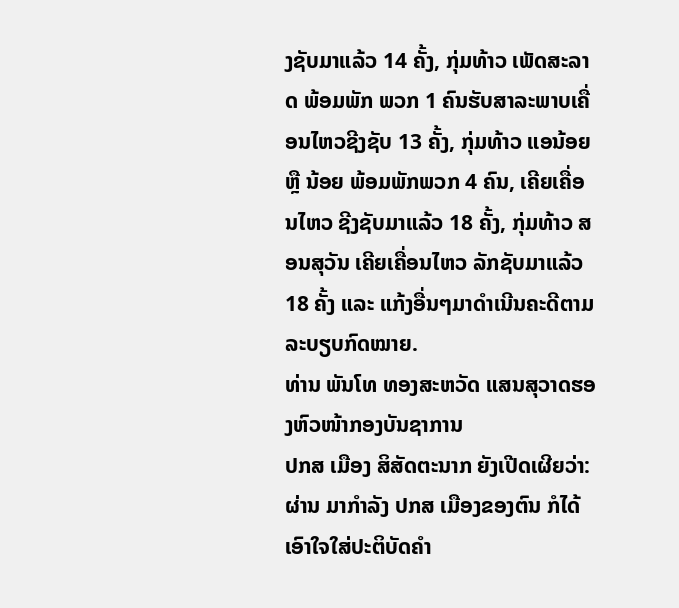ງຊັບມາແລ້ວ 14 ຄັ້ງ, ກຸ່ມທ້າວ ເພັດສະລາດ ພ້ອມພັກ ພວກ 1 ຄົນຮັບສາລະພາບເຄື່ອນໄຫວຊີງຊັບ 13 ຄັ້ງ, ກຸ່ມທ້າວ ແອນ້ອຍ ຫຼື ນ້ອຍ ພ້ອມພັກພວກ 4 ຄົນ, ເຄີຍເຄື່ອນໄຫວ ຊີງຊັບມາແລ້ວ 18 ຄັ້ງ, ກຸ່ມທ້າວ ສອນສຸວັນ ເຄີຍເຄື່ອນໄຫວ ລັກຊັບມາແລ້ວ 18 ຄັ້ງ ແລະ ແກ້ງອື່ນໆມາດຳເນີນຄະດີຕາມ ລະບຽບກົດໝາຍ.
ທ່ານ ພັນໂທ ທອງສະຫວັດ ແສນສຸວາດຮອງຫົວໜ້າກອງບັນຊາການ
ປກສ ເມືອງ ສິສັດຕະນາກ ຍັງເປີດເຜີຍວ່າ: ຜ່ານ ມາກຳລັງ ປກສ ເມືອງຂອງຕົນ ກໍໄດ້ເອົາໃຈໃສ່ປະຕິບັດຄຳ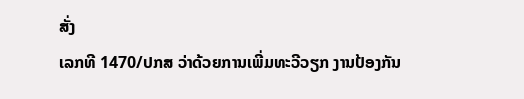ສັ່ງ
ເລກທີ 1470/ປກສ ວ່າດ້ວຍການເພີ່ມທະວີວຽກ ງານປ້ອງກັນ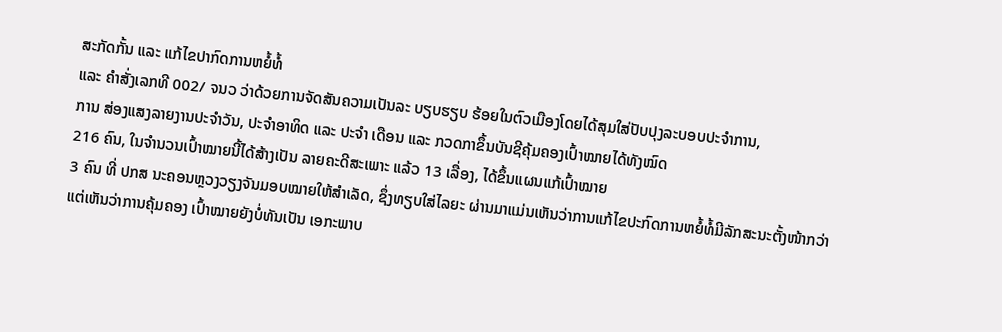ສະກັດກັ້ນ ແລະ ແກ້ໄຂປາກົດການຫຍໍ້ທໍ້
ແລະ ຄຳສັ່ງເລກທີ 002/ ຈນວ ວ່າດ້ວຍການຈັດສັນຄວາມເປັນລະ ບຽບຮຽບ ຮ້ອຍໃນຕົວເມືອງໂດຍໄດ້ສຸມໃສ່ປັບປຸງລະບອບປະຈຳການ,
ການ ສ່ອງແສງລາຍງານປະຈຳວັນ, ປະຈຳອາທິດ ແລະ ປະຈຳ ເດືອນ ແລະ ກວດກາຂຶ້ນບັນຊີຄຸ້ມຄອງເປົ້າໝາຍໄດ້ທັງໝົດ
216 ຄົນ, ໃນຈຳນວນເປົ້າໝາຍນີ້ໄດ້ສ້າງເປັນ ລາຍຄະດີສະເພາະ ແລ້ວ 13 ເລື່ອງ, ໄດ້ຂຶ້ນແຜນແກ້ເປົ້າໝາຍ
3 ຄົນ ທີ່ ປກສ ນະຄອນຫຼວງວຽງຈັນມອບໝາຍໃຫ້ສຳເລັດ, ຊຶ່ງທຽບໃສ່ໄລຍະ ຜ່ານມາແມ່ນເຫັນວ່າການແກ້ໄຂປະກົດການຫຍໍ້ທໍ້ມີລັກສະນະຕັ້ງໜ້າກວ່າ
ແຕ່ເຫັນວ່າການຄຸ້ມຄອງ ເປົ້າໝາຍຍັງບໍ່ທັນເປັນ ເອກະພາບ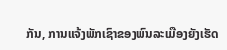ກັນ, ການແຈ້ງພັກເຊົາຂອງພົນລະເມືອງຍັງເຮັດ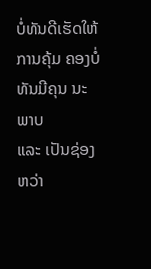ບໍ່ທັນດີເຮັດໃຫ້ການຄຸ້ມ ຄອງບໍ່ທັນມີຄຸນ ນະພາບ
ແລະ ເປັນຊ່ອງ ຫວ່າ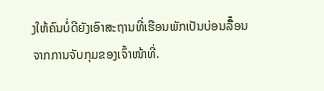ງໃຫ້ຄົນບໍ່ດີຍັງເອົາສະຖານທີ່ເຮືອນພັກເປັນບ່ອນລີ້ໍ່ອນຈາກການຈັບກຸມຂອງເຈົ້າໜ້າທີ່.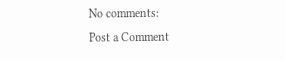No comments:
Post a Comment